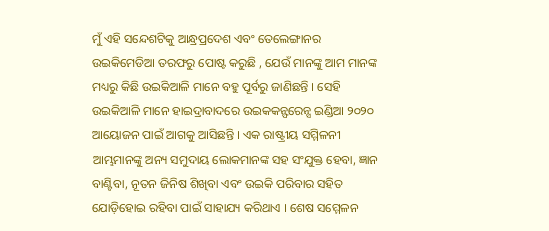ମୁଁ ଏହି ସନ୍ଦେଶଟିକୁ ଆନ୍ଧ୍ରପ୍ରଦେଶ ଏବଂ ତେଲେଙ୍ଗାନର ଉଇକିମେଡିଆ ତରଫରୁ ପୋଷ୍ଟ କରୁଛି , ଯେଉଁ ମାନଙ୍କୁ ଆମ ମାନଙ୍କ ମଧ୍ୟରୁ କିଛି ଉଇକିଆଳି ମାନେ ବହୁ ପୂର୍ବରୁ ଜାଣିଛନ୍ତି । ସେହି ଉଇକିଆଳି ମାନେ ହାଇଦ୍ରାବାଦରେ ଉଇକକନ୍ଫରେନ୍ସ ଇଣ୍ଡିଆ ୨୦୨୦ ଆୟୋଜନ ପାଇଁ ଆଗକୁ ଆସିଛନ୍ତି । ଏକ ରାଷ୍ଟ୍ରୀୟ ସମ୍ମିଳନୀ ଆମ୍ଭମାନଙ୍କୁ ଅନ୍ୟ ସମୁଦାୟ ଲୋକମାନଙ୍କ ସହ ସଂଯୁକ୍ତ ହେବା, ଜ୍ଞାନ ବାଣ୍ଟିବା, ନୂତନ ଜିନିଷ ଶିଖିବା ଏବଂ ଉଇକି ପରିବାର ସହିତ ଯୋଡ଼ିହୋଇ ରହିବା ପାଇଁ ସାହାଯ୍ୟ କରିଥାଏ । ଶେଷ ସମ୍ମେଳନ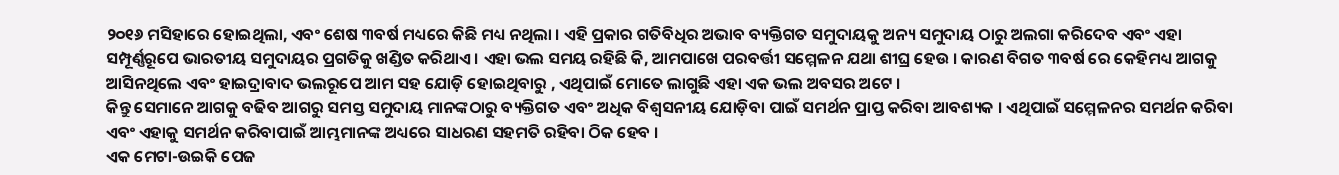୨୦୧୬ ମସିହାରେ ହୋଇଥିଲା, ଏବଂ ଶେଷ ୩ବର୍ଷ ମଧ୍ୟରେ କିଛି ମଧ୍ୟ ନଥିଲା । ଏହି ପ୍ରକାର ଗତିବିଧିର ଅଭାବ ବ୍ୟକ୍ତିଗତ ସମୁଦାୟକୁ ଅନ୍ୟ ସମୁଦାୟ ଠାରୁ ଅଲଗା କରିଦେବ ଏବଂ ଏହା ସମ୍ପୂର୍ଣ୍ଣରୂପେ ଭାରତୀୟ ସମୁଦାୟର ପ୍ରଗତିକୁ ଖଣ୍ଡିତ କରିଥାଏ । ଏହା ଭଲ ସମୟ ରହିଛି କି, ଆମପାଖେ ପରବର୍ତ୍ତୀ ସମ୍ମେଳନ ଯଥା ଶୀଘ୍ର ହେଉ । କାରଣ ବିଗତ ୩ବର୍ଷ ରେ କେହିମଧ୍ୟ ଆଗକୁ ଆସିନଥିଲେ ଏବଂ ହାଇଦ୍ରାବାଦ ଭଲରୂପେ ଆମ ସହ ଯୋଡ଼ି ହୋଇଥିବାରୁ , ଏଥିପାଇଁ ମୋତେ ଲାଗୁଛି ଏହା ଏକ ଭଲ ଅବସର ଅଟେ ।
କିନ୍ତୁ ସେମାନେ ଆଗକୁ ବଢିବ ଆଗରୁ ସମସ୍ତ ସମୁଦାୟ ମାନଙ୍କଠାରୁ ବ୍ୟକ୍ତିଗତ ଏବଂ ଅଧିକ ବିଶ୍ଵସନୀୟ ଯୋଡ଼ିବା ପାଇଁ ସମର୍ଥନ ପ୍ରାପ୍ତ କରିବା ଆବଶ୍ୟକ । ଏଥିପାଇଁ ସମ୍ମେଳନର ସମର୍ଥନ କରିବା ଏବଂ ଏହାକୁ ସମର୍ଥନ କରିବାପାଇଁ ଆମ୍ଭମାନଙ୍କ ଅଧ୍ୟରେ ସାଧରଣ ସହମତି ରହିବା ଠିକ ହେବ ।
ଏକ ମେଟା-ଉଇକି ପେଜ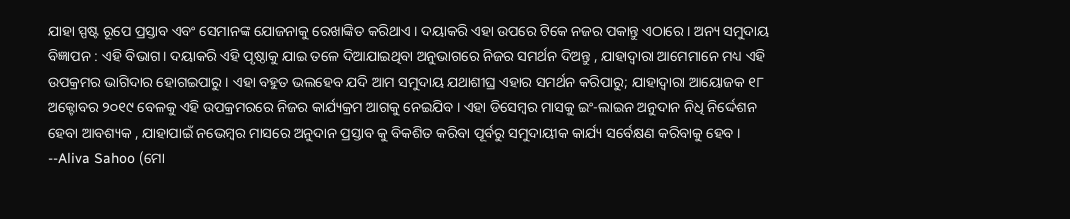ଯାହା ସ୍ପଷ୍ଟ ରୂପେ ପ୍ରସ୍ତାବ ଏବଂ ସେମାନଙ୍କ ଯୋଜନାକୁ ରେଖାଙ୍କିତ କରିଥାଏ । ଦୟାକରି ଏହା ଉପରେ ଟିକେ ନଜର ପକାନ୍ତୁ ଏଠାରେ । ଅନ୍ୟ ସମୁଦାୟ ବିଜ୍ଞାପନ : ଏହି ବିଭାଗ। ଦୟାକରି ଏହି ପୃଷ୍ଠାକୁ ଯାଇ ତଳେ ଦିଆଯାଇଥିବା ଅନୁଭାଗରେ ନିଜର ସମର୍ଥନ ଦିଅନ୍ତୁ , ଯାହାଦ୍ୱାରା ଆମେମାନେ ମଧ୍ୟ ଏହି ଉପକ୍ରମର ଭାଗିଦାର ହୋଗଇପାରୁ । ଏହା ବହୁତ ଭଲହେବ ଯଦି ଆମ ସମୁଦାୟ ଯଥାଶୀଘ୍ର ଏହାର ସମର୍ଥନ କରିପାରୁ; ଯାହାଦ୍ୱାରା ଆୟୋଜକ ୧୮ ଅକ୍ଟୋବର ୨୦୧୯ ବେଳକୁ ଏହି ଉପକ୍ରମରରେ ନିଜର କାର୍ଯ୍ୟକ୍ରମ ଆଗକୁ ନେଇଯିବ । ଏହା ଡିସେମ୍ବର ମାସକୁ ଇଂ-ଲାଇନ ଅନୁଦାନ ନିଧି ନିର୍ଦ୍ଦେଶନ ହେବା ଆବଶ୍ୟକ , ଯାହାପାଇଁ ନଭେମ୍ବର ମାସରେ ଅନୁଦାନ ପ୍ରସ୍ତାବ କୁ ବିକଶିତ କରିବା ପୂର୍ବରୁ ସମୁଦାୟୀକ କାର୍ଯ୍ୟ ସର୍ବେକ୍ଷଣ କରିବାକୁ ହେବ । --Aliva Sahoo (ମୋ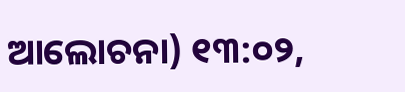ଆଲୋଚନା) ୧୩:୦୨,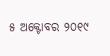୫ ଅକ୍ଟୋବର ୨୦୧୯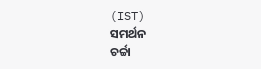(IST)
ସମର୍ଥନ
ଚର୍ଚ୍ଚା